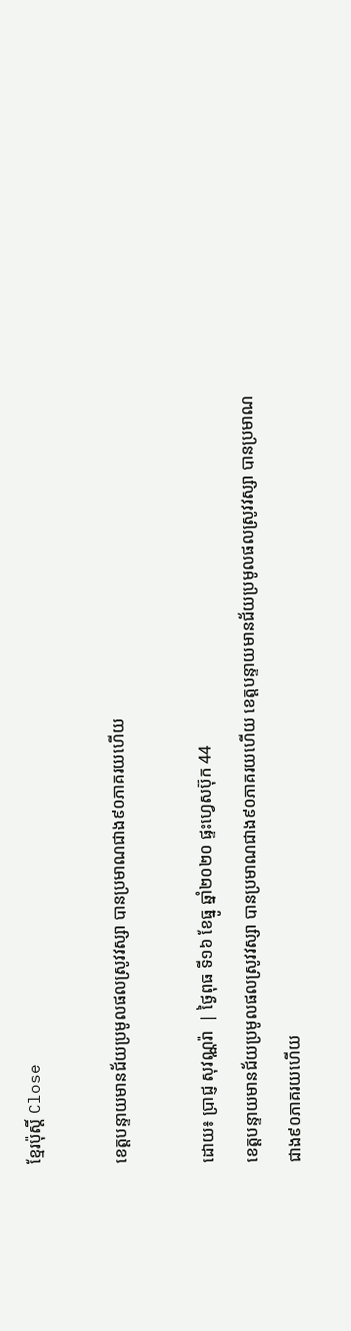ខ្មែរប៉ុស្ដិ៍ Close

ខេត្តបន្ទាយមានជ័យប្រមូលផលស្រូវវស្សា បានប្រមាណជាង៩០ភាគរយហើយ

ដោយ៖ ប្រាជ្ញ សុវណ្ណរ៉ា  | ថ្ងៃពុធ ទី១៦ ខែធ្នូ ឆ្នាំ២០២០ ផ្ទះហ្វេសប៊ុក 44
ខេត្តបន្ទាយមានជ័យប្រមូលផលស្រូវវស្សា បានប្រមាណជាង៩០ភាគរយហើយ ខេត្តបន្ទាយមានជ័យប្រមូលផលស្រូវវស្សា បានប្រមាណជាង៩០ភាគរយហើយ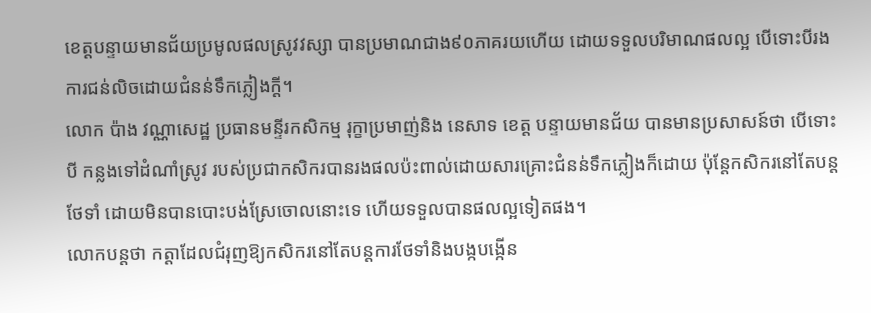ខេត្តបន្ទាយមានជ័យប្រមូលផលស្រូវវស្សា បានប្រមាណជាង៩០ភាគរយហើយ ដោយទទួលបរិមាណផលល្អ បើទោះបីរងការជន់លិចដោយជំនន់ទឹកភ្លៀងក្ដី។
លោក ប៉ាង វណ្ណាសេដ្ឋ ប្រធានមន្ទីរកសិកម្ម រុក្ខាប្រមាញ់និង នេសាទ ខេត្ត បន្ទាយមានជ័យ បានមានប្រសាសន៍ថា បើទោះបី កន្លងទៅដំណាំស្រូវ របស់ប្រជាកសិករបានរងផលប៉ះពាល់ដោយសារគ្រោះជំនន់ទឹកភ្លៀងក៏ដោយ ប៉ុន្តែកសិករនៅតែបន្ត ថែទាំ ដោយមិនបានបោះបង់ស្រែចោលនោះទេ ហើយទទួលបានផលល្អទៀតផង។
លោកបន្តថា កត្តាដែលជំរុញឱ្យកសិករនៅតែបន្តការថែទាំនិងបង្កបង្កើន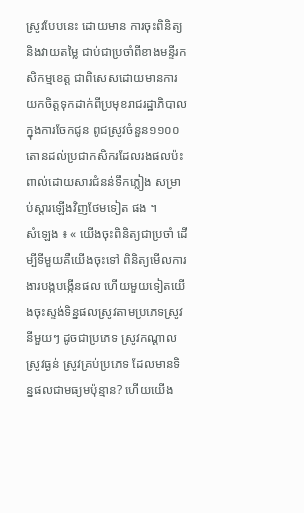ស្រូវបែបនេះ ដោយមាន ការចុះពិនិត្យនិងវាយតម្លៃ ជាប់ជាប្រចាំពីខាងមន្ទីរកសិកម្មខេត្ត ជាពិសេសដោយមានការយកចិត្តទុកដាក់ពីប្រមុខរាជរដ្ឋាភិបាល ក្នុងការចែកជូន ពូជស្រូវចំនួន១១០០តោនដល់ប្រជាកសិករដែលរងផលប៉ះពាល់ដោយសារជំនន់ទឹកភ្លៀង សម្រាប់ស្តារឡើងវិញថែមទៀត ផង ។
សំឡេង ៖ « យើងចុះពិនិត្យជាប្រចាំ ដើម្បីទីមួយគឺយើងចុះទៅ ពិនិត្យមើលការងារបង្កបង្កើនផល ហើយមួយទៀតយើងចុះស្ទង់ទិន្នផលស្រូវតាមប្រភេទស្រូវនីមួយៗ ដូចជាប្រភេទ ស្រូវកណ្ដាល ស្រូវធ្ងន់ ស្រូវគ្រប់ប្រភេទ ដែលមានទិន្នផលជាមធ្យមប៉ុន្មាន? ហើយយើង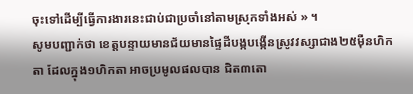ចុះទៅដើម្បីធ្វើការងារនេះជាប់ជាប្រចាំនៅតាមស្រុកទាំងអស់ » ។
សូមបញ្ជាក់ថា ខេត្តបន្ទាយមានជ័យមានផ្ទៃដីបង្កបង្កើនស្រូវវស្សាជាង២៥ម៉ឺនហិកតា ដែលក្នុង១ហិកតា អាចប្រមូលផលបាន ជិត៣តោ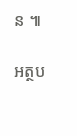ន ៕

អត្ថប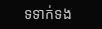ទទាក់ទង